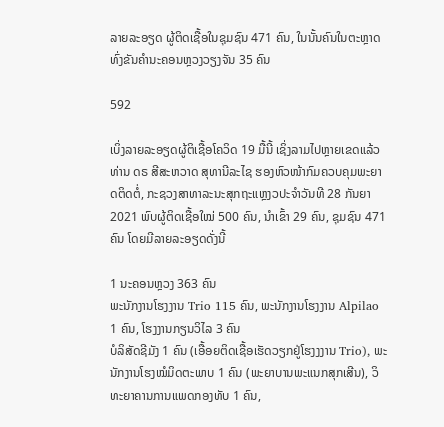ລາຍລະອຽດ ຜູ້ຕິດເຊື້ອໃນຊຸມຊົນ 471 ຄົນ, ໃນນັ້ນຄົນໃນຕະຫຼາດທົ່ງຂັນຄຳນະຄອນຫຼວງວຽງຈັນ 35 ຄົນ

592

ເບິ່ງລາຍລະອຽດຜູ້ຕິເຊື້ອໂຄວິດ 19 ມື້ນີ້ ເຊິ່ງລາມໄປຫຼາຍເຂດແລ້ວ ທ່ານ ດຣ ສີສະຫວາດ ສຸທານີລະໄຊ ຮອງຫົວໜ້າກົມຄວບຄຸມພະຍາດຕິດຕໍ່, ກະຊວງສາທາລະນະສຸກຖະແຫຼງວປະຈໍາວັນທີ 28 ກັນຍາ 2021 ພົບຜູ້ຕິດເຊື້ອໃໝ່ 500 ຄົນ, ນໍາເຂົ້າ 29 ຄົນ, ຊຸມຊົນ 471 ຄົນ ໂດຍມີລາຍລະອຽດດັ່ງນີ້

1 ນະຄອນຫຼວງ 363 ຄົນ
ພະນັກງານໂຮງງານ Trio 115 ຄົນ, ພະນັກງານໂຮງງານ Alpilao 1 ຄົນ, ໂຮງງານກຽນວິໄລ 3 ຄົນ
ບໍລິສັດຊີມັງ 1 ຄົນ (ເອື້ອຍຕິດເຊື້ອເຮັດວຽກຢູ່ໂຮງງງານ Trio), ພະນັກງານໂຮງໝໍມິດຕະພາບ 1 ຄົນ (ພະຍາບານພະແນກສຸກເສີນ), ວິທະຍາຄານການແພດກອງທັບ 1 ຄົນ,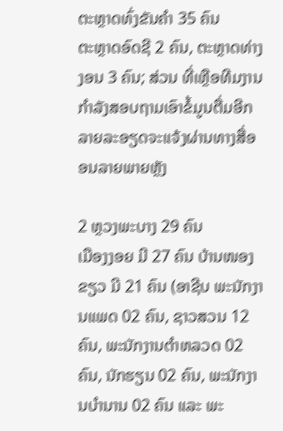ຕະຫຼາດທົ່ງຂັນຄຳ 35 ຄົນ
ຕະຫຼາດອົດຊີ 2 ຄົນ, ຕະຫຼາດທ່າງງອນ 3 ຄົນ; ສ່ວນ ທີ່ເຫຼືອທີມງານກຳລັງສອບຖາມເອົາຂໍ້ມູນຕື່ມອີກ ລາຍລະອຽດຈະແຈ້ງຜ່ານທາງສື່ອອນລາຍພາຍຫຼັງ

2 ຫຼວງພະບາງ 29 ຄົນ
ເມືອງງອຍ ມີ 27 ຄົນ ບ້ານໜອງຂຽວ ມີ 21 ຄົນ (ອາຊີບ ພະນັກງານແພດ 02 ຄົນ, ຊາວສວນ 12 ຄົນ, ພະນັກງານຕໍາຫລວດ 02 ຄົນ, ນັກຮຽນ 02 ຄົນ, ພະນັກງານບໍານານ 02 ຄົນ ແລະ ພະ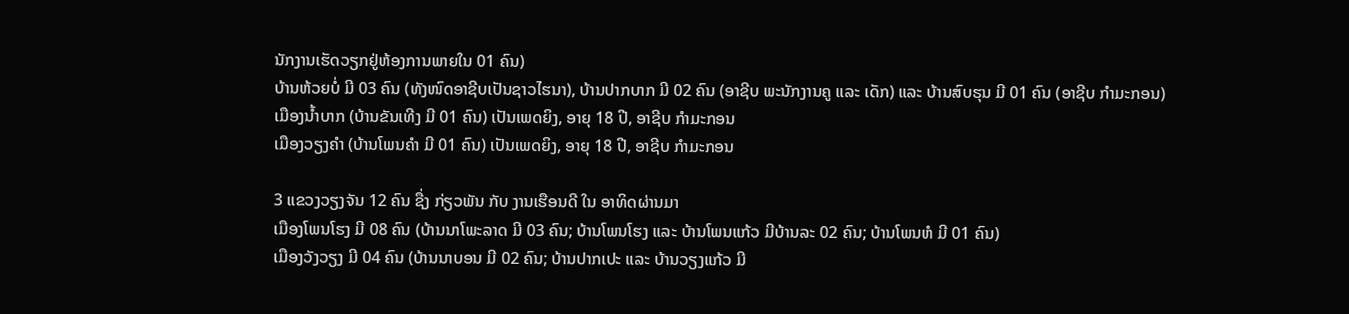ນັກງານເຮັດວຽກຢູ່ຫ້ອງການພາຍໃນ 01 ຄົນ)
ບ້ານຫ້ວຍບໍ່ ມີ 03 ຄົນ (ທັງໜົດອາຊີບເປັນຊາວໄຮນາ), ບ້ານປາກບາກ ມີ 02 ຄົນ (ອາຊີບ ພະນັກງານຄູ ແລະ ເດັກ) ແລະ ບ້ານສົບຮຸນ ມີ 01 ຄົນ (ອາຊີບ ກໍາມະກອນ)
ເມືອງນໍ້າບາກ (ບ້ານຂັນເທີງ ມີ 01 ຄົນ) ເປັນເພດຍິງ, ອາຍຸ 18 ປີ, ອາຊີບ ກໍາມະກອນ
ເມືອງວຽງຄໍາ (ບ້ານໂພນຄໍາ ມີ 01 ຄົນ) ເປັນເພດຍິງ, ອາຍຸ 18 ປີ, ອາຊີບ ກໍາມະກອນ

3 ແຂວງວຽງຈັນ 12 ຄົນ ຊື່ງ ກ່ຽວພັນ ກັບ ງານເຮືອນດີ ໃນ ອາທິດຜ່ານມາ
ເມືອງໂພນໂຮງ ມີ 08 ຄົນ (ບ້ານນາໂພະລາດ ມີ 03 ຄົນ; ບ້ານໂພນໂຮງ ແລະ ບ້ານໂພນແກ້ວ ມີບ້ານລະ 02 ຄົນ; ບ້ານໂພນຫໍ ມີ 01 ຄົນ)
ເມືອງວັງວຽງ ມີ 04 ຄົນ (ບ້ານນາບອນ ມີ 02 ຄົນ; ບ້ານປາກເປະ ແລະ ບ້ານວຽງແກ້ວ ມີ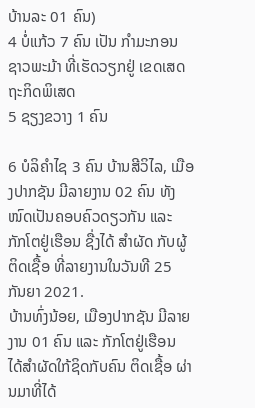ບ້ານລະ 01 ຄົນ)
4 ບໍ່ແກ້ວ 7 ຄົນ ເປັນ ກຳມະກອນ ຊາວພະມ້າ ທີ່ເຮັດວຽກຢູ່ ເຂດເສດຖະກິດພິເສດ
5 ຊຽງຂວາງ 1 ຄົນ

6 ບໍລິຄໍາໄຊ 3 ຄົນ ບ້ານສີວິໄລ, ເມືອງປາກຊັນ ມີລາຍງານ 02 ຄົນ ທັງໜົດເປັນຄອບຄົວດຽວກັນ ແລະ ກັກໂຕຢູ່ເຮືອນ ຊື່ງໄດ້ ສຳຜັດ ກັບຜູ້ຕິດເຊື້ອ ທີ່ລາຍງານໃນວັນທີ 25 ກັນຍາ 2021.
ບ້ານທົ່ງນ້ອຍ, ເມືອງປາກຊັນ ມີລາຍງານ 01 ຄົນ ແລະ ກັກໂຕຢູ່ເຮືອນ ໄດ້ສໍາຜັດໃກ້ຊິດກັບຄົນ ຕິດເຊື້ອ ຜ່ານມາທີ່ໄດ້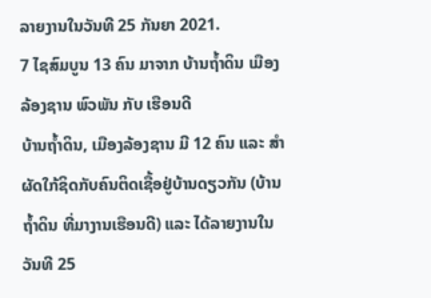ລາຍງານໃນວັນທີ 25 ກັນຍາ 2021.
7 ໄຊສົມບູນ 13 ຄົນ ມາຈາກ ບ້ານຖໍ້າດິນ ເມືອງ ລ້ອງຊານ ພົວພັນ ກັບ ເຮືອນດີ
ບ້ານຖໍ້າດິນ, ເມືອງລ້ອງຊານ ມີ 12 ຄົນ ແລະ ສໍາຜັດໃກ້ຊິດກັບຄົນຕິດເຊື້ອຢູ່ບ້ານດຽວກັນ (ບ້ານຖໍ້າດິນ ທີ່ມາງານເຮືອນດີ) ແລະ ໄດ້ລາຍງານໃນວັນທີ 25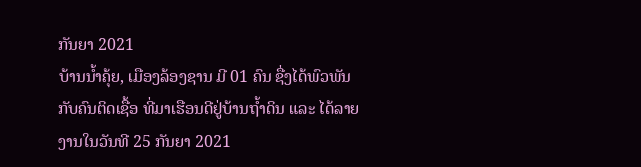ກັນຍາ 2021
ບ້ານນໍ້າຄຸ້ຍ, ເມືອງລ້ອງຊານ ມີ 01 ຄົນ ຊື່ງໄດ້ພົວພັນກັບຄົນຕິດເຊື້ອ ທີ່ມາເຮືອນດີຢູ່ບ້ານຖໍ້າດິນ ແລະ ໄດ້ລາຍງານໃນວັນທີ 25 ກັນຍາ 2021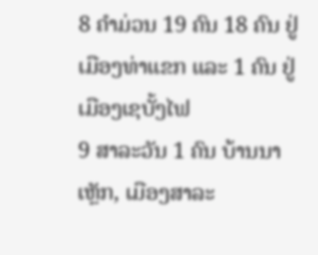8 ຄຳມ່ວນ 19 ຄົນ 18 ຄົນ ຢູ່ເມືອງທ່າແຂກ ແລະ 1 ຄົນ ຢູ່ເມືອງເຊບັ້ງໄຟ
9 ສາລະວັນ 1 ຄົນ ບ້ານນາເຫຼັກ, ເມືອງສາລະ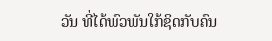ວັນ ທີ່ໄດ້ພົວພັນໃກ້ຊິດກັບຄົນ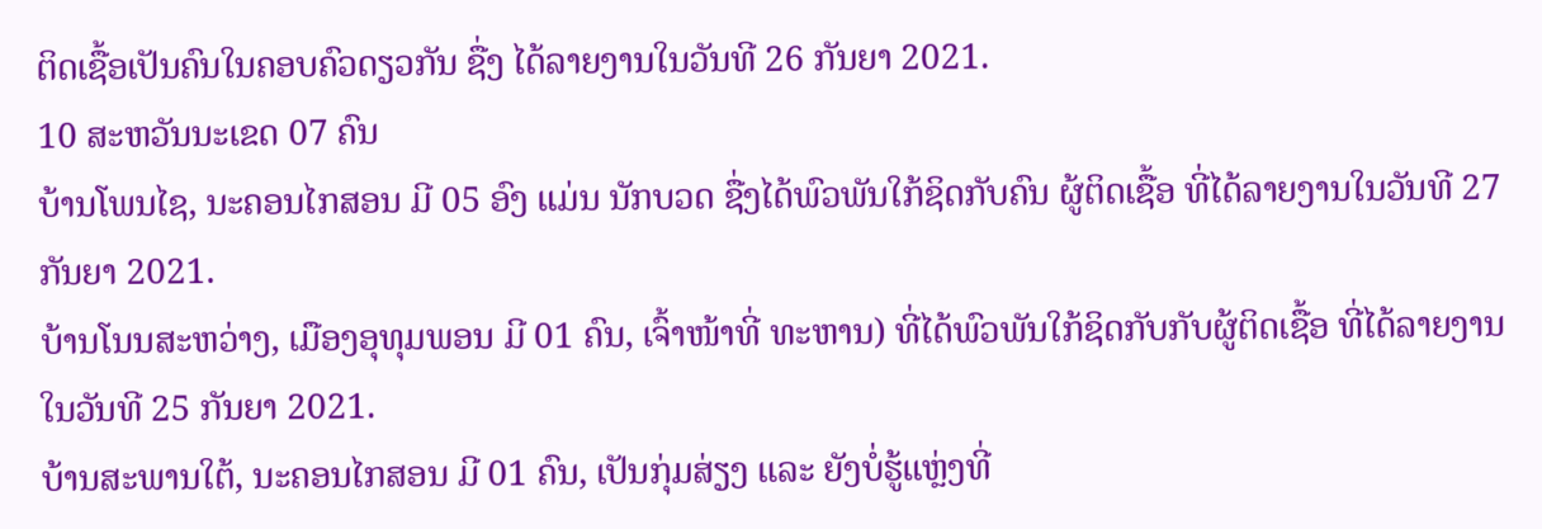ຕິດເຊື້ອເປັນຄົນໃນຄອບຄົວດຽວກັນ ຊື່ງ ໄດ້ລາຍງານໃນວັນທີ 26 ກັນຍາ 2021.
10 ສະຫວັນນະເຂດ 07 ຄົນ
ບ້ານໂພນໄຊ, ນະຄອນໄກສອນ ມີ 05 ອົງ ແມ່ນ ນັກບວດ ຊື່ງໄດ້ພົວພັນໃກ້ຊິດກັບຄົນ ຜູ້ຕິດເຊື້ອ ທີ່ໄດ້ລາຍງານໃນວັນທີ 27 ກັນຍາ 2021.
ບ້ານໂນນສະຫວ່າງ, ເມືອງອຸທຸມພອນ ມີ 01 ຄົນ, ເຈົ້າໜ້າທີ່ ທະຫານ) ທີ່ໄດ້ພົວພັນໃກ້ຊິດກັບກັບຜູ້ຕິດເຊື້ອ ທີ່ໄດ້ລາຍງານໃນວັນທີ 25 ກັນຍາ 2021.
ບ້ານສະພານໃຕ້, ນະຄອນໄກສອນ ມີ 01 ຄົນ, ເປັນກຸ່ມສ່ຽງ ແລະ ຍັງບໍ່ຮູ້ແຫຼ່ງທີ່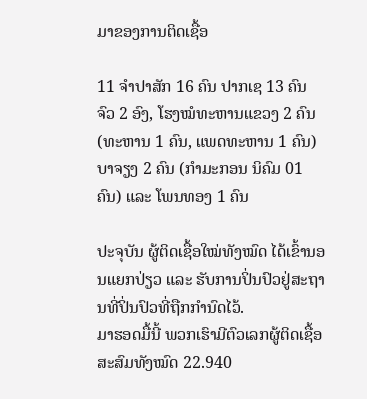ມາຂອງການຕິດເຊື້ອ

11 ຈໍາປາສັກ 16 ຄົນ ປາກເຊ 13 ຄົນ ຈົວ 2 ອົງ, ໂຮງໝໍທະຫານແຂວງ 2 ຄົນ (ທະຫານ 1 ຄົນ, ແພດທະຫານ 1 ຄົນ)
ບາຈຽງ 2 ຄົນ (ກຳມະກອນ ນິຄົມ 01 ຄົນ) ແລະ ໂພນທອງ 1 ຄົນ

ປະຈຸບັນ ຜູ້ຕິດເຊື້ອໃໝ່ທັງໝົດ ໄດ້ເຂົ້ານອນແຍກປ່ຽວ ແລະ ຮັບການປິ່ນປົວຢູ່ສະຖານທີ່ປິ່ນປົວທີ່ຖືກກຳນົດໄວ້.
ມາຮອດມື້ນີ້ ພວກເຮົາມີຕົວເລກຜູ້ຕິດເຊື້ອສະສົມທັງໝົດ 22.940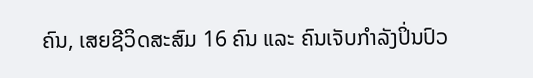ຄົນ, ເສຍຊີວິດສະສົມ 16 ຄົນ ແລະ ຄົນເຈັບກໍາລັງປິ່ນປົວ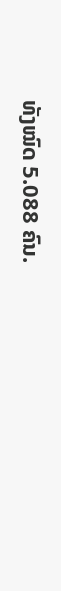ທັງໝົດ 5.088 ຄົນ.